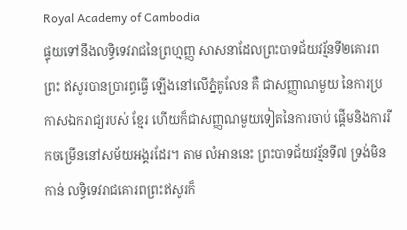Royal Academy of Cambodia
ផ្ទុយទៅនឹងលទ្ធិទេវរាជនៃព្រហ្មញ្ញ សាសនាដែលព្រះបាទជ័យវរ្ម័នទី២គោរពព្រះ ឥសូរបានប្រារព្ធធ្វើ ឡើងនៅលើភ្នំគូលែន គឺ ជាសញ្ញាណមួយ នៃការប្រកាសឯករាជ្យរបស់ ខ្មែរ ហើយក៏ជាសញ្ញណមួយទៀតនៃការចាប់ ផ្តើមនិងការរីកចម្រើននៅសម័យអង្គរដែរ។ តាម លំអាននេះ ព្រះបាទជ័យវរ្ម័នទី៧ ទ្រង់មិន កាន់ លទ្ធិទេវរាជគោរពព្រះឥសូរក៏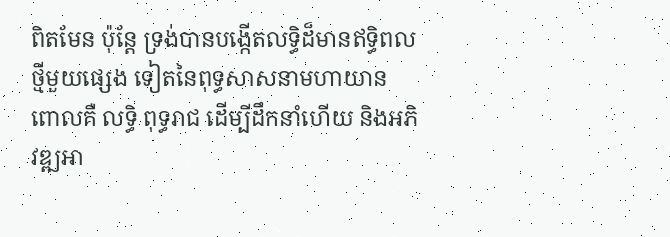ពិតមែន ប៉ុន្តែ ទ្រង់បានបង្កើតលទ្ធិដ៏មានឥទ្ធិពលថ្មីមួយផ្សេង ទៀតនៃពុទ្ធសាសនាមហាយាន ពោលគឺ លទ្ធិ ពុទ្ធរាជ ដើម្បីដឹកនាំហើយ និងអភិវឌ្ឍអា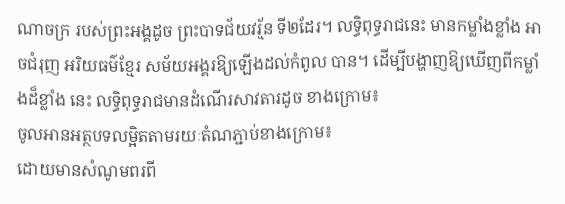ណាចក្រ របស់ព្រះអង្គដូច ព្រះបាទជ័យវរ្ម័ន ទី២ដែរ។ លទ្ធិពុទ្ធរាជនេះ មានកម្លាំងខ្លាំង អាចជំរុញ អរិយធម៌ខ្មែរ សម័យអង្គរឱ្យឡើងដល់កំពូល បាន។ ដើម្បីបង្ហាញឱ្យឃើញពីកម្លាំងដ៏ខ្លាំង នេះ លទ្ធិពុទ្ធរាជមានដំណើរសាវតារដូច ខាងក្រោម៖
ចូលអានអត្ថបទលម្អិតតាមរយៈតំណភ្ជាប់ខាងក្រោម៖
ដោយមានសំណូមពរពី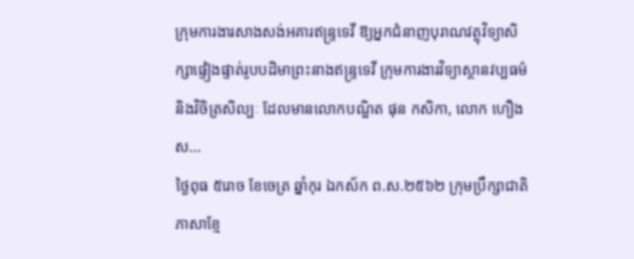ក្រុមការងារសាងសង់អគារឥន្រ្ទទេវី ឱ្យអ្នកជំនាញបុរាណវត្ថុវិទ្យាសិក្សាផ្ទៀងផ្ទាត់រូបបដិមាព្រះនាងឥន្រ្ទទេវី ក្រុមការងារវិទ្យាស្ថានវប្បធម៌និងវិចិត្រសិល្បៈ ដែលមានលោកបណ្ឌិត ផុន កសិកា, លោក ហឿង ស...
ថ្ងៃពុធ ៥រោច ខែចេត្រ ឆ្នាំកុរ ឯកស័ក ព.ស.២៥៦២ ក្រុមប្រឹក្សាជាតិភាសាខ្មែ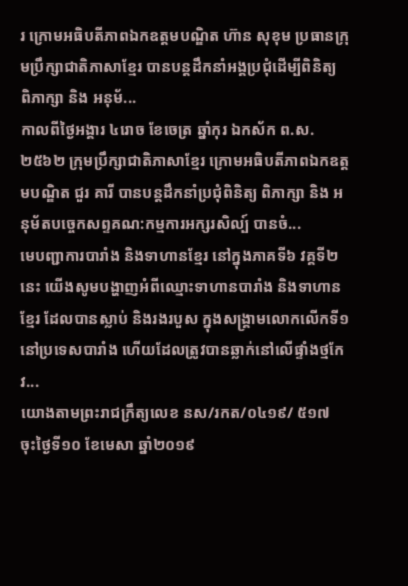រ ក្រោមអធិបតីភាពឯកឧត្តមបណ្ឌិត ហ៊ាន សុខុម ប្រធានក្រុមប្រឹក្សាជាតិភាសាខ្មែរ បានបន្តដឹកនាំអង្គប្រជុំដេីម្បីពិនិត្យ ពិភាក្សា និង អនុម័...
កាលពីថ្ងៃអង្គារ ៤រោច ខែចេត្រ ឆ្នាំកុរ ឯកស័ក ព.ស.២៥៦២ ក្រុមប្រឹក្សាជាតិភាសាខ្មែរ ក្រោមអធិបតីភាពឯកឧត្តមបណ្ឌិត ជួរ គារី បានបន្តដឹកនាំប្រជុំពិនិត្យ ពិភាក្សា និង អនុម័តបច្ចេកសព្ទគណ:កម្មការអក្សរសិល្ប៍ បានចំ...
មេបញ្ជាការបារាំង និងទាហានខ្មែរ នៅក្នុងភាគទី៦ វគ្គទី២នេះ យើងសូមបង្ហាញអំពីឈ្មោះទាហានបារាំង និងទាហានខ្មែរ ដែលបានស្លាប់ និងរងរបួស ក្នុងសង្គ្រាមលោកលើកទី១នៅប្រទេសបារាំង ហើយដែលត្រូវបានឆ្លាក់នៅលើផ្ទាំងថ្មកែវ...
យោងតាមព្រះរាជក្រឹត្យលេខ នស/រកត/០៤១៩/ ៥១៧ ចុះថ្ងៃទី១០ ខែមេសា ឆ្នាំ២០១៩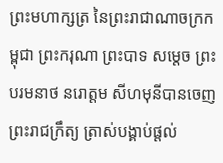ព្រះមហាក្សត្រ នៃព្រះរាជាណាចក្រកម្ពុជា ព្រះករុណា ព្រះបាទ សម្តេច ព្រះបរមនាថ នរោត្តម សីហមុនីបានចេញព្រះរាជក្រឹត្យ ត្រាស់បង្គាប់ផ្តល់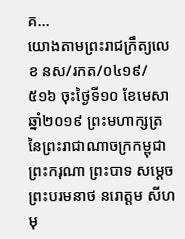គ...
យោងតាមព្រះរាជក្រឹត្យលេខ នស/រកត/០៤១៩/ ៥១៦ ចុះថ្ងៃទី១០ ខែមេសា ឆ្នាំ២០១៩ ព្រះមហាក្សត្រ នៃព្រះរាជាណាចក្រកម្ពុជា ព្រះករុណា ព្រះបាទ សម្តេច ព្រះបរមនាថ នរោត្តម សីហមុ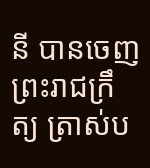នី បានចេញព្រះរាជក្រឹត្យ ត្រាស់ប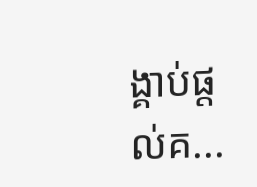ង្គាប់ផ្តល់គ...